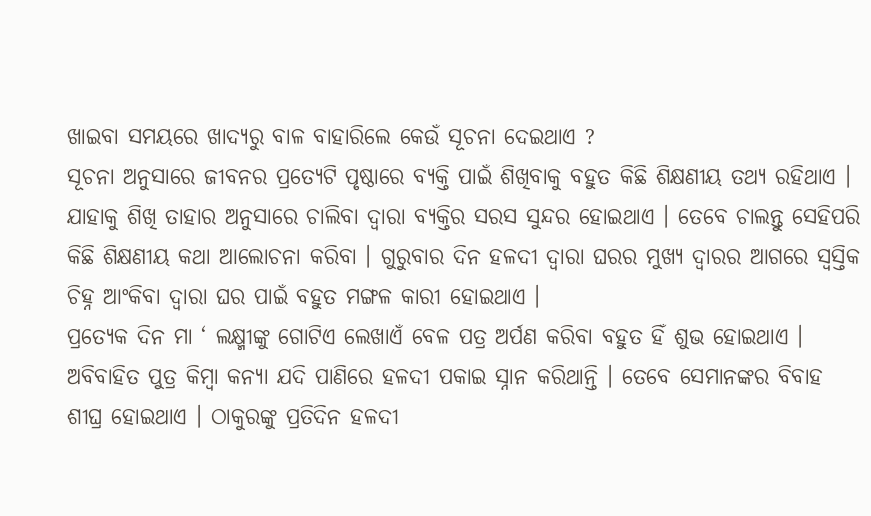ଖାଇବା ସମୟରେ ଖାଦ୍ୟରୁ ବାଳ ବାହାରିଲେ କେଉଁ ସୂଚନା ଦେଇଥାଏ ?
ସୂଚନା ଅନୁସାରେ ଜୀବନର ପ୍ରତ୍ଯେଟି ପୃଷ୍ଠାରେ ବ୍ୟକ୍ତି ପାଇଁ ଶିଖିବାକୁ ବହୁତ କିଛି ଶିକ୍ଷଣୀୟ ତଥ୍ୟ ରହିଥାଏ । ଯାହାକୁ ଶିଖି ତାହାର ଅନୁସାରେ ଚାଲିବା ଦ୍ଵାରା ବ୍ୟକ୍ତିର ସରସ ସୁନ୍ଦର ହୋଇଥାଏ । ତେବେ ଚାଲନ୍ତୁ ସେହିପରି କିଛି ଶିକ୍ଷଣୀୟ କଥା ଆଲୋଚନା କରିବା । ଗୁରୁବାର ଦିନ ହଳଦୀ ଦ୍ଵାରା ଘରର ମୁଖ୍ୟ ଦ୍ଵାରର ଆଗରେ ସ୍ଵସ୍ତିକ ଚିହ୍ନ ଆଂକିବା ଦ୍ଵାରା ଘର ପାଇଁ ବହୁତ ମଙ୍ଗଳ କାରୀ ହୋଇଥାଏ ।
ପ୍ରତ୍ଯେକ ଦିନ ମା ‘ ଲକ୍ଷ୍ମୀଙ୍କୁ ଗୋଟିଏ ଲେଖାଏଁ ବେଳ ପତ୍ର ଅର୍ପଣ କରିବା ବହୁତ ହିଁ ଶୁଭ ହୋଇଥାଏ । ଅବିବାହିତ ପୁତ୍ର କିମ୍ବା କନ୍ୟା ଯଦି ପାଣିରେ ହଳଦୀ ପକାଇ ସ୍ନାନ କରିଥାନ୍ତି । ତେବେ ସେମାନଙ୍କର ବିବାହ ଶୀଘ୍ର ହୋଇଥାଏ । ଠାକୁରଙ୍କୁ ପ୍ରତିଦିନ ହଳଦୀ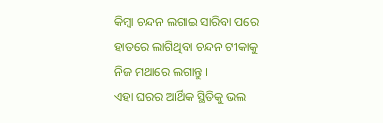କିମ୍ବା ଚନ୍ଦନ ଲଗାଇ ସାରିବା ପରେ ହାତରେ ଲାଗିଥିବା ଚନ୍ଦନ ଟୀକାକୁ ନିଜ ମଥାରେ ଲଗାନ୍ତୁ ।
ଏହା ଘରର ଆର୍ଥିକ ସ୍ଥିତିକୁ ଭଲ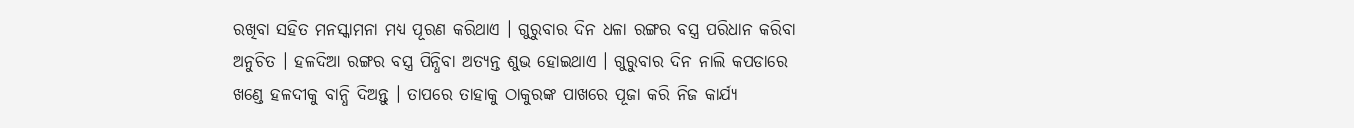ରଖିବା ସହିତ ମନସ୍କାମନା ମଧ୍ୟ ପୂରଣ କରିଥାଏ । ଗୁରୁବାର ଦିନ ଧଳା ରଙ୍ଗର ବସ୍ତ୍ର ପରିଧାନ କରିବା ଅନୁଚିତ । ହଳଦିଆ ରଙ୍ଗର ବସ୍ତ୍ର ପିନ୍ଧିବା ଅତ୍ୟନ୍ତ ଶୁଭ ହୋଇଥାଏ । ଗୁରୁବାର ଦିନ ନାଲି କପଡାରେ ଖଣ୍ଡେ ହଳଦୀକୁ ବାନ୍ଧି ଦିଅନ୍ତୁ । ତାପରେ ତାହାକୁ ଠାକୁରଙ୍କ ପାଖରେ ପୂଜା କରି ନିଜ କାର୍ଯ୍ୟ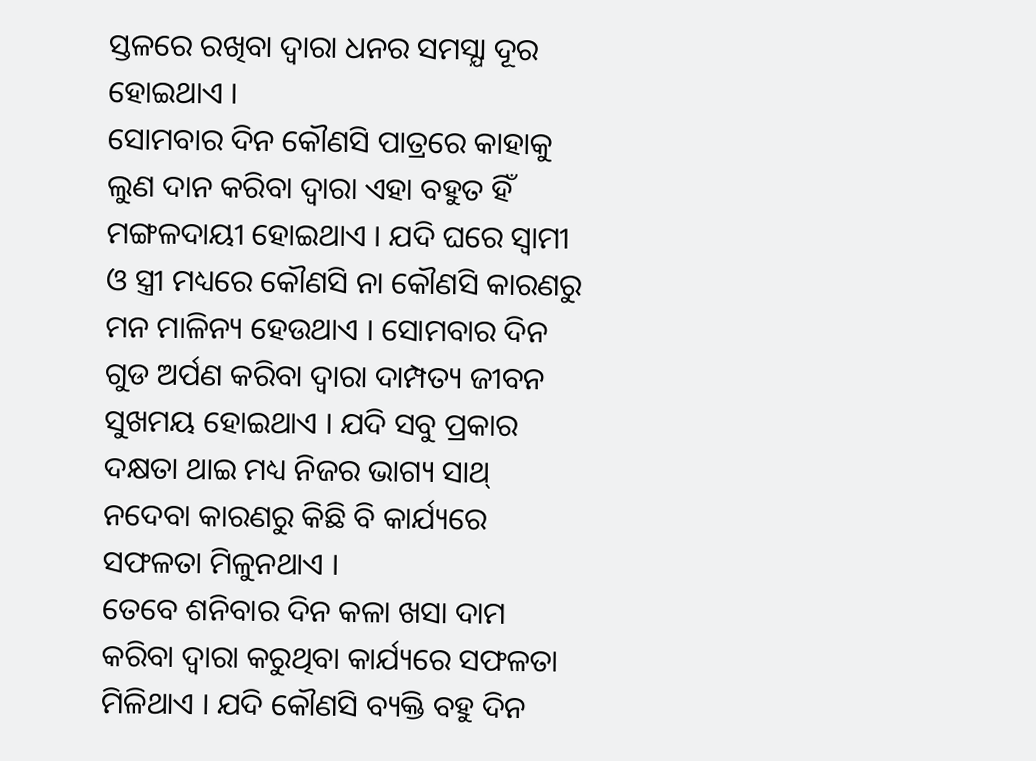ସ୍ତଳରେ ରଖିବା ଦ୍ଵାରା ଧନର ସମସ୍ଯା ଦୂର ହୋଇଥାଏ ।
ସୋମବାର ଦିନ କୌଣସି ପାତ୍ରରେ କାହାକୁ ଲୁଣ ଦାନ କରିବା ଦ୍ଵାରା ଏହା ବହୁତ ହିଁ ମଙ୍ଗଳଦାୟୀ ହୋଇଥାଏ । ଯଦି ଘରେ ସ୍ଵାମୀ ଓ ସ୍ତ୍ରୀ ମଧ୍ୟରେ କୌଣସି ନା କୌଣସି କାରଣରୁ ମନ ମାଳିନ୍ୟ ହେଉଥାଏ । ସୋମବାର ଦିନ ଗୁଡ ଅର୍ପଣ କରିବା ଦ୍ଵାରା ଦାମ୍ପତ୍ୟ ଜୀବନ ସୁଖମୟ ହୋଇଥାଏ । ଯଦି ସବୁ ପ୍ରକାର ଦକ୍ଷତା ଥାଇ ମଧ୍ୟ ନିଜର ଭାଗ୍ୟ ସାଥ୍ ନଦେବା କାରଣରୁ କିଛି ବି କାର୍ଯ୍ୟରେ ସଫଳତା ମିଳୁନଥାଏ ।
ତେବେ ଶନିବାର ଦିନ କଳା ଖସା ଦାମ କରିବା ଦ୍ଵାରା କରୁଥିବା କାର୍ଯ୍ୟରେ ସଫଳତା ମିଳିଥାଏ । ଯଦି କୌଣସି ବ୍ୟକ୍ତି ବହୁ ଦିନ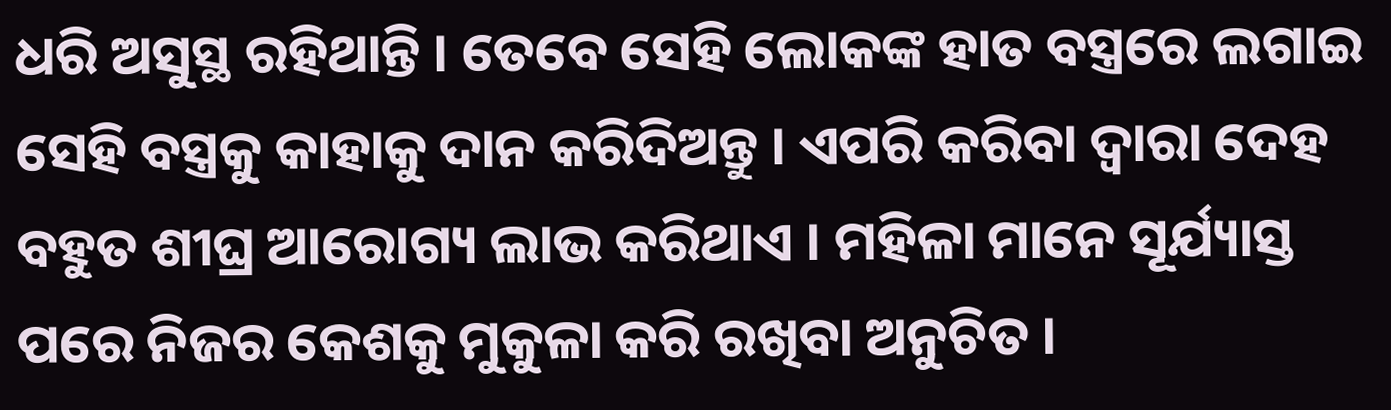ଧରି ଅସୁସ୍ଥ ରହିଥାନ୍ତି । ତେବେ ସେହି ଲୋକଙ୍କ ହାତ ବସ୍ତ୍ରରେ ଲଗାଇ ସେହି ବସ୍ତ୍ରକୁ କାହାକୁ ଦାନ କରିଦିଅନ୍ତୁ । ଏପରି କରିବା ଦ୍ଵାରା ଦେହ ବହୁତ ଶୀଘ୍ର ଆରୋଗ୍ୟ ଲାଭ କରିଥାଏ । ମହିଳା ମାନେ ସୂର୍ଯ୍ୟାସ୍ତ ପରେ ନିଜର କେଶକୁ ମୁକୁଳା କରି ରଖିବା ଅନୁଚିତ ।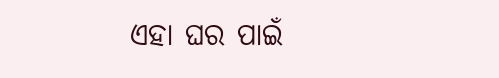ଏହା ଘର ପାଇଁ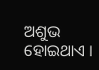ଅଶୁଭ ହୋଇଥାଏ ।